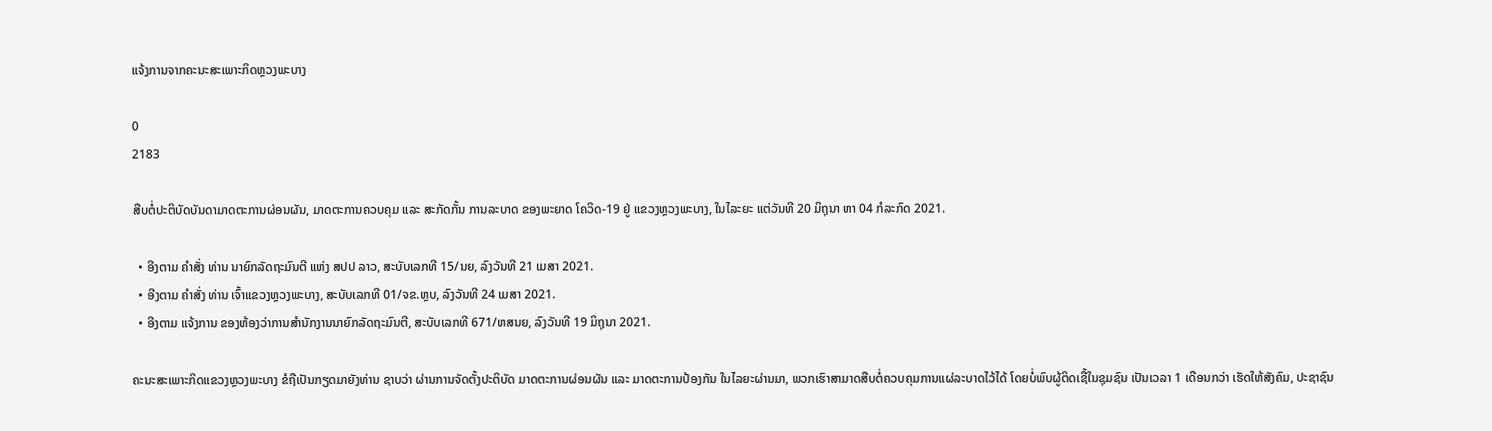ແຈ້ງການຈາກຄະນະສະເພາະກິດຫຼວງພະບາງ

0
2183

ສືບຕໍ່ປະຕິບັດບັນດາມາດຕະການຜ່ອນຜັນ, ມາດຕະການຄວບຄຸມ ແລະ ສະກັດກັ້ນ ການລະບາດ ຂອງພະຍາດ ໂຄວິດ-19 ຢູ່ ແຂວງຫຼວງພະບາງ, ໃນໄລະຍະ ແຕ່ວັນທີ 20 ມິຖຸນາ ຫາ 04 ກໍລະກົດ 2021.

  • ອີງຕາມ ຄຳສັ່ງ ທ່ານ ນາຍົກລັດຖະມົນຕີ ແຫ່ງ ສປປ ລາວ, ສະບັບເລກທີ 15/ນຍ, ລົງວັນທີ 21 ເມສາ 2021.
  • ອີງຕາມ ຄຳສັ່ງ ທ່ານ ເຈົ້າແຂວງຫຼວງພະບາງ, ສະບັບເລກທີ 01/ຈຂ.ຫຼບ, ລົງວັນທີ 24 ເມສາ 2021.
  • ອີງຕາມ ແຈ້ງການ ຂອງຫ້ອງວ່າການສຳນັກງານນາຍົກລັດຖະມົນຕີ, ສະບັບເລກທີ 671/ຫສນຍ, ລົງວັນທີ 19 ມິຖຸນາ 2021.

ຄະນະສະເພາະກິດແຂວງຫຼວງພະບາງ ຂໍຖືເປັນກຽດມາຍັງທ່ານ ຊາບວ່າ ຜ່ານການຈັດຕັ້ງປະຕິບັດ ມາດຕະການຜ່ອນຜັນ ແລະ ມາດຕະການປ້ອງກັນ ໃນໄລຍະຜ່ານມາ, ພວກເຮົາສາມາດສືບຕໍ່ຄວບຄຸມການແຜ່ລະບາດໄວ້ໄດ້ ໂດຍບໍ່ພົບຜູ້ຕິດເຊື້ໃນຊຸມຊົນ ເປັນເວລາ 1 ເດືອນກວ່າ ເຮັດໃຫ້ສັງຄົມ, ປະຊາຊົນ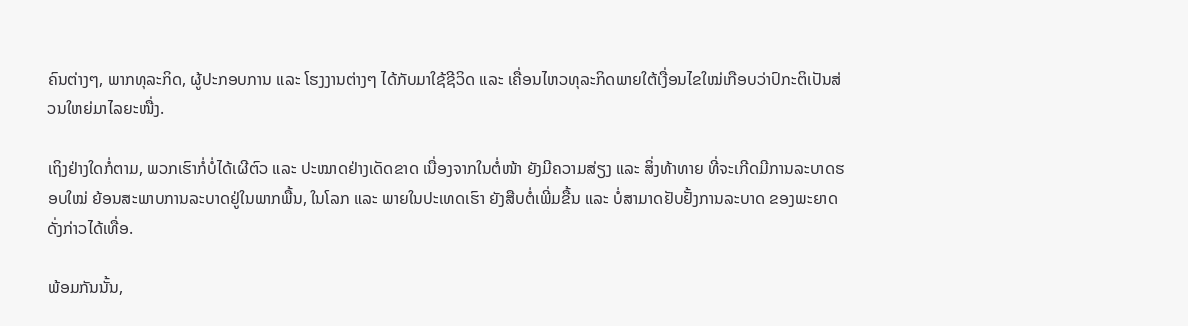ຄົນຕ່າງໆ, ພາກທຸລະກິດ, ຜູ້ປະກອບການ ແລະ ໂຮງງານຕ່າງໆ ໄດ້ກັບມາໃຊ້ຊີວິດ ແລະ ເຄື່ອນໄຫວທຸລະກິດພາຍໃຕ້ເງື່ອນໄຂໃໝ່ເກືອບວ່າປົກະຕິເປັນສ່ວນໃຫຍ່ມາໄລຍະໜື່ງ.

ເຖິງຢ່າງໃດກໍ່ຕາມ, ພວກເຮົາກໍ່ບໍ່ໄດ້ເຜີຕົວ ແລະ ປະໝາດຢ່າງເດັດຂາດ ເນື່ອງຈາກໃນຕໍ່ໜ້າ ຍັງມີຄວາມສ່ຽງ ແລະ ສິ່ງທ້າທາຍ ທີ່ຈະເກີດມີການລະບາດຮອບໃໝ່ ຍ້ອນສະພາບການລະບາດຢູ່ໃນພາກພື້ນ, ໃນໂລກ ແລະ ພາຍໃນປະເທດເຮົາ ຍັງສືບຕໍ່ເພີ່ມຂື້ນ ແລະ ບໍ່ສາມາດຢັບຢັ້ງການລະບາດ ຂອງພະຍາດດັ່ງກ່າວໄດ້ເທື່ອ.

ພ້ອມກັນນັ້ນ,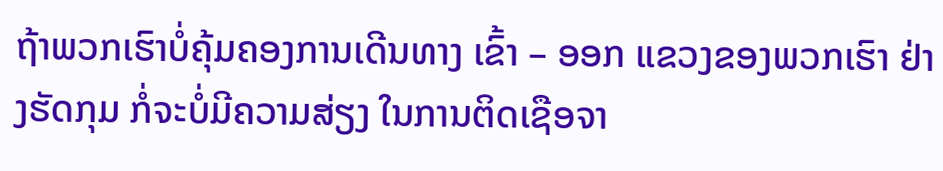ຖ້າພວກເຮົາບໍ່ຄຸ້ມຄອງການເດີນທາງ ເຂົ້າ – ອອກ ແຂວງຂອງພວກເຮົາ ຢ່າງຮັດກຸມ ກໍ່ຈະບໍ່ມີຄວາມສ່ຽງ ໃນການຕິດເຊືອຈາ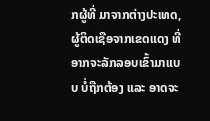ກຜູ້ທີ່ ມາຈາກຕ່າງປະເທດ, ຜູ້ຕິດເຊືອຈາກເຂດແດງ ທີ່ອາກຈະລັກລອບເຂົ້າມາແບບ ບໍ່ຖືກຕ້ອງ ແລະ ອາດຈະ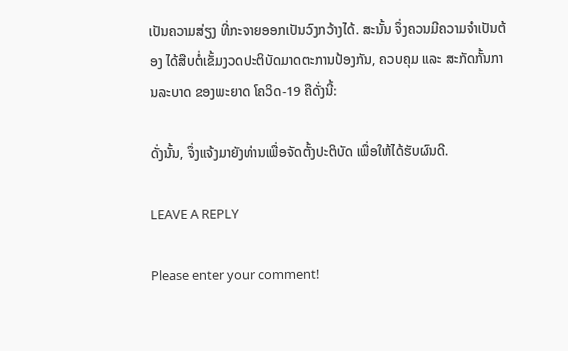ເປັນຄວາມສ່ຽງ ທີ່ກະຈາຍອອກເປັນວົງກວ້າງໄດ້. ສະນັ້ນ ຈຶ່ງຄວນມີຄວາມຈຳເປັນຕ້ອງ ໄດ້ສືບຕໍ່ເຂັ້ມງວດປະຕິບັດມາດຕະການປ້ອງກັນ, ຄວບຄຸມ ແລະ ສະກັດກັ້ນການລະບາດ ຂອງພະຍາດ ໂຄວິດ-19 ຄືດັ່ງນີ້:

ດັ່ງນັ້ນ, ຈຶ່ງແຈ້ງມາຍັງທ່ານເພື່ອຈັດຕັ້ງປະຕິບັດ ເພື່ອໃຫ້ໄດ້ຮັບຜົນດີ.

LEAVE A REPLY

Please enter your comment!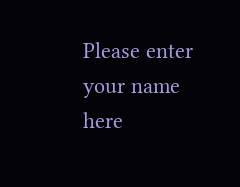Please enter your name here